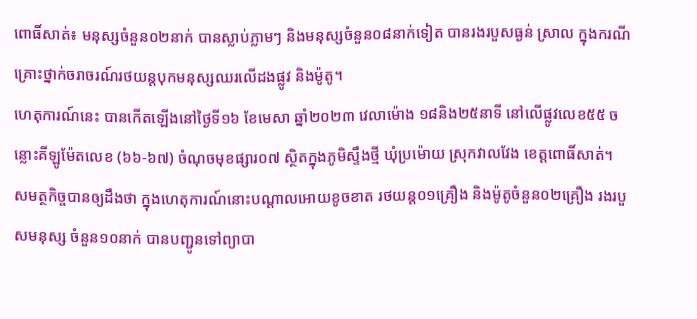ពោធិ៍សាត់៖ មនុស្សចំនួន០២នាក់ បានស្លាប់ភ្លាមៗ និងមនុស្សចំនួន០៨នាក់ទៀត បានរងរបួសធ្ងន់ ស្រាល ក្នុងករណីគ្រោះថ្នាក់ចរាចរណ៍រថយន្តបុកមនុស្សឈរលើដងផ្លូវ និងម៉ូតូ។
ហេតុការណ៍នេះ បានកើតឡើងនៅថ្ងៃទី១៦ ខែមេសា ឆ្នាំ២០២៣ វេលាម៉ោង ១៨និង២៥នាទី នៅលើផ្លូវលេខ៥៥ ចន្លោះគីឡូម៉ែតលេខ (៦៦-៦៧) ចំណុចមុខផ្សារ០៧ ស្ថិតក្នុងភូមិស្ទឹងថ្មី ឃុំប្រម៉ោយ ស្រុកវាលវែង ខេត្តពោធិ៍សាត់។
សមត្ថកិច្ចបានឲ្យដឹងថា ក្នុងហេតុការណ៍នោះបណ្តាលអោយខូចខាត រថយន្ត០១គ្រឿង និងម៉ូតូចំនួន០២គ្រឿង រងរបួសមនុស្ស ចំនួន១០នាក់ បានបញ្ជូនទៅព្យាបា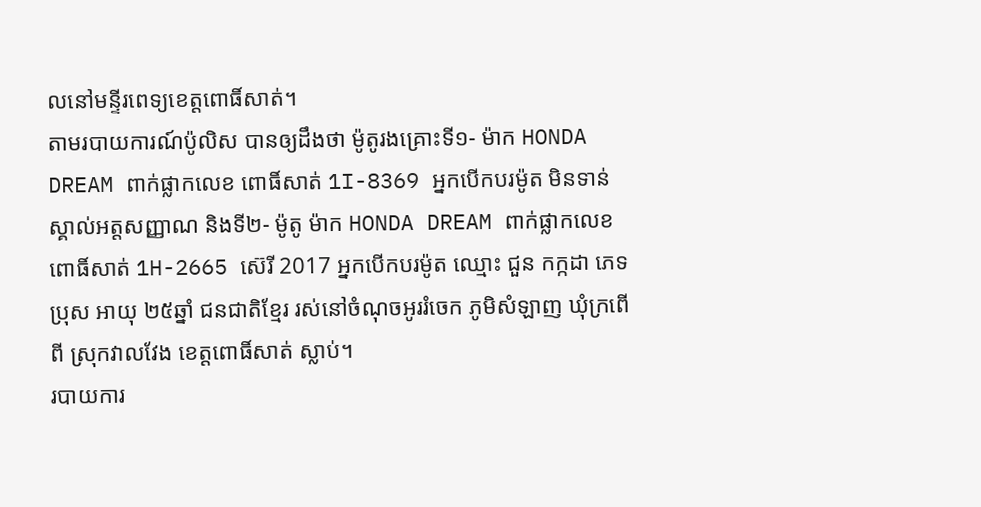លនៅមន្ទីរពេទ្យខេត្តពោធិ៍សាត់។
តាមរបាយការណ៍ប៉ូលិស បានឲ្យដឹងថា ម៉ូតូរងគ្រោះទី១- ម៉ាក HONDA DREAM ពាក់ផ្លាកលេខ ពោធិ៍សាត់ 1I-8369 អ្នកបើកបរម៉ូត មិនទាន់ស្គាល់អត្តសញ្ញាណ និងទី២- ម៉ូតូ ម៉ាក HONDA DREAM ពាក់ផ្លាកលេខ ពោធិ៍សាត់ 1H-2665 ស៊េរី 2017 អ្នកបើកបរម៉ូត ឈ្មោះ ជួន កក្កដា ភេទប្រុស អាយុ ២៥ឆ្នាំ ជនជាតិខ្មែរ រស់នៅចំណុចអូររំចេក ភូមិសំឡាញ ឃុំក្រពើពី ស្រុកវាលវែង ខេត្តពោធិ៍សាត់ ស្លាប់។
របាយការ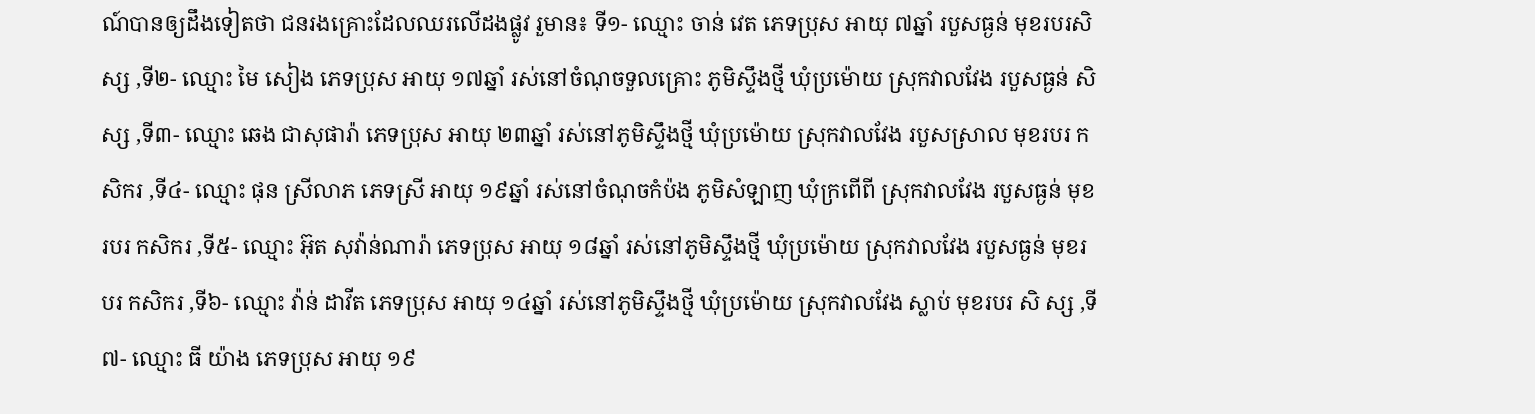ណ៍បានឲ្យដឹងទៀតថា ជនរងគ្រោះដែលឈរលើដងផ្លូវ រួមាន៖ ទី១- ឈ្មោះ ចាន់ វេត ភេទប្រុស អាយុ ៧ឆ្នាំ របួសធ្ងន់ មុខរបរសិស្ស ,ទី២- ឈ្មោះ មៃ សៀង ភេទប្រុស អាយុ ១៧ឆ្នាំ រស់នៅចំណុចទួលគ្រោះ ភូមិស្ទឹងថ្មី ឃុំប្រម៉ោយ ស្រុកវាលវែង របួសធ្ងន់ សិស្ស ,ទី៣- ឈ្មោះ ឆេង ជាសុផារ៉ា ភេទប្រុស អាយុ ២៣ឆ្នាំ រស់នៅភូមិស្ទឹងថ្មី ឃុំប្រម៉ោយ ស្រុកវាលវែង របួសស្រាល មុខរបរ កសិករ ,ទី៤- ឈ្មោះ ផុន ស្រីលាភ ភេទស្រី អាយុ ១៩ឆ្នាំ រស់នៅចំណុចកំប៉ង ភូមិសំឡាញ ឃុំក្រពើពី ស្រុកវាលវែង របួសធ្ងន់ មុខរបរ កសិករ ,ទី៥- ឈ្មោះ អ៊ុត សុវ៉ាន់ណារ៉ា ភេទប្រុស អាយុ ១៨ឆ្នាំ រស់នៅភូមិស្ទឹងថ្មី ឃុំប្រម៉ោយ ស្រុកវាលវែង របួសធ្ងន់ មុខរបរ កសិករ ,ទី៦- ឈ្មោះ វ៉ាន់ ដាវីត ភេទប្រុស អាយុ ១៤ឆ្នាំ រស់នៅភូមិស្ទឹងថ្មី ឃុំប្រម៉ោយ ស្រុកវាលវែង ស្លាប់ មុខរបរ សិ ស្ស ,ទី៧- ឈ្មោះ ធី យ៉ាង ភេទប្រុស អាយុ ១៩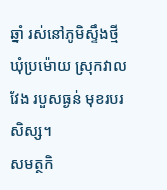ឆ្នាំ រស់នៅភូមិស្ទឹងថ្មី ឃុំប្រម៉ោយ ស្រុកវាលវែង របួសធ្ងន់ មុខរបរសិស្ស។
សមត្ថកិ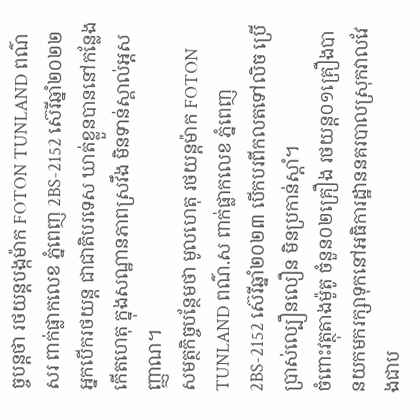ច្ចបន្តថា រថយន្តបង្កម៉ាក FOTON TUNLAND ពណ៌សរ ពាក់ផ្លាកលេខ ភ្នំពេញ 2BS-2152 ស៊េរីឆ្នាំ២០២២ អ្នកបើករថយន្ត ជាជាតិបរទេស ឃាត់ខ្លួនបាននៅកន្លែងកើតហេតុ ក្នុងសណ្ឋានភាពស្រវឹង មិនទាន់ស្គាល់អ្តសញ្ញាណ។
សមត្ថកិច្ចបន្ថែមថា មូលហេតុ រថយន្តម៉ាក FOTON TUNLAND ពណ៌.ស ពាក់ផ្លាកលេខ ភ្នំពេញ 2BS-2152 ស៊េរីឆ្នាំ២០២៣ បើកបរពីកលតទៅលិច ប្រើប្រាស់ល្បឿនលឿន មិនប្រកាន់ស្ដាំ។
ចំពោះវត្ថុតាងម៉ូតូ ចំនួន០២គ្រឿង រថយន្ត០១គ្រឿងបានយកមករក្សាទុកនៅអធិការដ្ឋាននគរបាលស្រុកវាលវែងជាប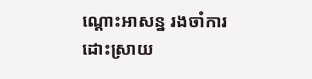ណ្តោះអាសន្ន រងចាំការដោះស្រាយ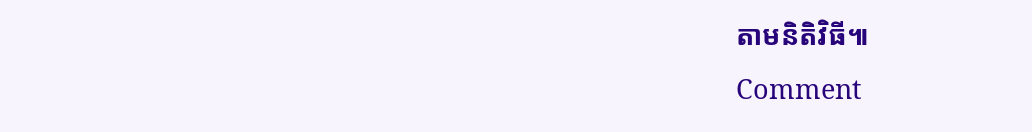តាមនិតិវិធី៕
Comment